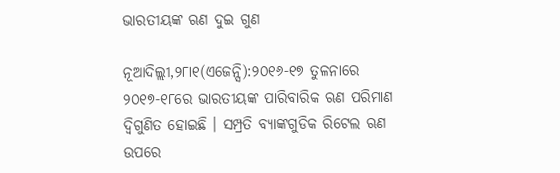ଭାରତୀୟଙ୍କ ଋଣ ଦୁଇ ଗୁଣ

ନୂଆଦିଲ୍ଲୀ,୨୮ା୧(ଏଜେନ୍ସି):୨୦୧୬-୧୭ ତୁଳନାରେ ୨୦୧୭-୧୮ରେ ଭାରତୀୟଙ୍କ ପାରିବାରିକ ଋଣ ପରିମାଣ ଦ୍ୱିଗୁଣିତ ହୋଇଛି । ସମ୍ପ୍ରତି ବ୍ୟାଙ୍କଗୁଡିକ ରିଟେଲ ଋଣ ଉପରେ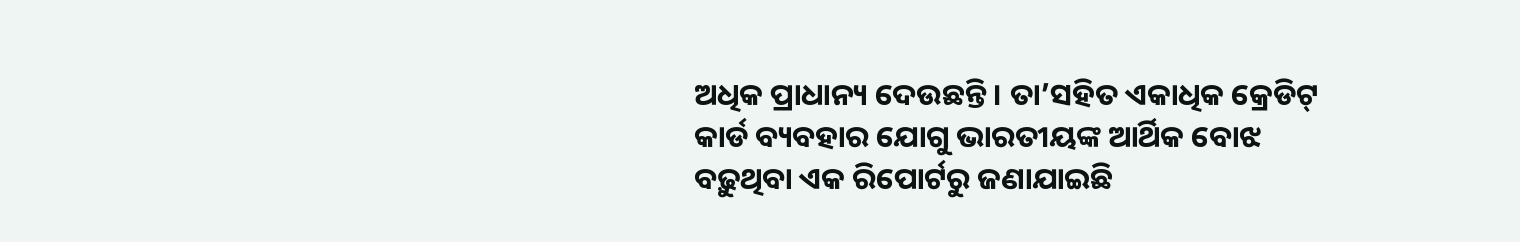ଅଧିକ ପ୍ରାଧାନ୍ୟ ଦେଉଛନ୍ତି । ତା’ସହିତ ଏକାଧିକ କ୍ରେଡିଟ୍ କାର୍ଡ ବ୍ୟବହାର ଯୋଗୁ ଭାରତୀୟଙ୍କ ଆର୍ଥିକ ବୋଝ ବଢ଼ୁଥିବା ଏକ ରିପୋର୍ଟରୁ ଜଣାଯାଇଛି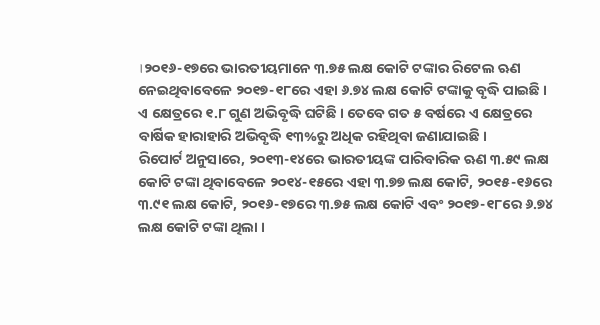।୨୦୧୬-୧୭ରେ ଭାରତୀୟମାନେ ୩.୭୫ ଲକ୍ଷ କୋଟି ଟଙ୍କାର ରିଟେଲ ଋଣ ନେଇଥିବାବେଳେ ୨୦୧୭-୧୮ରେ ଏହା ୬.୭୪ ଲକ୍ଷ କୋଟି ଟଙ୍କାକୁ ବୃଦ୍ଧି ପାଇଛି । ଏ କ୍ଷେତ୍ରରେ ୧.୮ ଗୁଣ ଅଭିବୃଦ୍ଧି ଘଟିଛି । ତେବେ ଗତ ୫ ବର୍ଷରେ ଏ କ୍ଷେତ୍ରରେ ବାର୍ଷିକ ହାରାହାରି ଅଭିବୃଦ୍ଧି ୧୩%ରୁ ଅଧିକ ରହିଥିବା ଜଣାଯାଇଛି ।
ରିପୋର୍ଟ ଅନୁସାରେ, ୨୦୧୩-୧୪ରେ ଭାରତୀୟଙ୍କ ପାରିବାରିକ ଋଣ ୩.୫୯ ଲକ୍ଷ କୋଟି ଟଙ୍କା ଥିବାବେଳେ ୨୦୧୪-୧୫ରେ ଏହା ୩.୭୭ ଲକ୍ଷ କୋଟି, ୨୦୧୫-୧୬ରେ ୩.୯୧ ଲକ୍ଷ କୋଟି, ୨୦୧୬-୧୭ରେ ୩.୭୫ ଲକ୍ଷ କୋଟି ଏବଂ ୨୦୧୭-୧୮ରେ ୬.୭୪ ଲକ୍ଷ କୋଟି ଟଙ୍କା ଥିଲା ।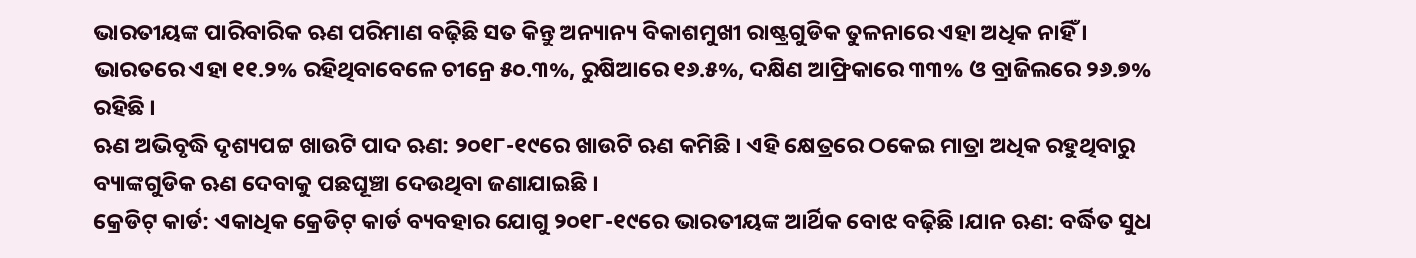ଭାରତୀୟଙ୍କ ପାରିବାରିକ ଋଣ ପରିମାଣ ବଢ଼ିଛି ସତ କିନ୍ତୁ ଅନ୍ୟାନ୍ୟ ବିକାଶମୁଖୀ ରାଷ୍ଟ୍ରଗୁଡିକ ତୁଳନାରେ ଏହା ଅଧିକ ନାହିଁ । ଭାରତରେ ଏହା ୧୧.୨% ରହିଥିବାବେଳେ ଚୀନ୍ରେ ୫୦.୩%, ରୁଷିଆରେ ୧୬.୫%, ଦକ୍ଷିଣ ଆଫ୍ରିକାରେ ୩୩% ଓ ବ୍ରାଜିଲରେ ୨୬.୭% ରହିଛି ।
ଋଣ ଅଭିବୃଦ୍ଧି ଦୃଶ୍ୟପଟ୍ଟ ଖାଉଟି ପାଦ ଋଣ: ୨୦୧୮-୧୯ରେ ଖାଉଟି ଋଣ କମିଛି । ଏହି କ୍ଷେତ୍ରରେ ଠକେଇ ମାତ୍ରା ଅଧିକ ରହୁଥିବାରୁ ବ୍ୟାଙ୍କଗୁଡିକ ଋଣ ଦେବାକୁ ପଛଘୂଞ୍ଚା ଦେଉଥିବା ଜଣାଯାଇଛି ।
କ୍ରେଡିଟ୍ କାର୍ଡ: ଏକାଧିକ କ୍ରେଡିଟ୍ କାର୍ଡ ବ୍ୟବହାର ଯୋଗୁ ୨୦୧୮-୧୯ରେ ଭାରତୀୟଙ୍କ ଆର୍ଥିକ ବୋଝ ବଢ଼ିଛି ।ଯାନ ଋଣ: ବର୍ଦ୍ଧିତ ସୁଧ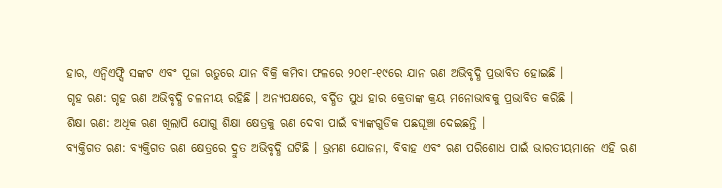ହାର, ଏନ୍ବିଏଫ୍ସି ସଙ୍କଟ ଏବଂ ପୂଜା ଋତୁରେ ଯାନ ବିକ୍ରି କମିବା ଫଳରେ ୨୦୧୮-୧୯ରେ ଯାନ ଋଣ ଅଭିବୃଦ୍ଧି ପ୍ରଭାବିତ ହୋଇଛି ।
ଗୃହ ଋଣ: ଗୃହ ଋଣ ଅଭିବୃଦ୍ଧି ଚଳନୀୟ ରହିଛି । ଅନ୍ୟପକ୍ଷରେ, ବର୍ଦ୍ଧିତ ସୁଧ ହାର କ୍ରେତାଙ୍କ କ୍ରୟ ମନୋଭାବକୁ ପ୍ରଭାବିତ କରିଛି ।
ଶିକ୍ଷା ଋଣ: ଅଧିକ ଋଣ ଖିଲାପି ଯୋଗୁ ଶିକ୍ଷା କ୍ଷେତ୍ରକୁ ଋଣ ଦେବା ପାଇଁ ବ୍ୟାଙ୍କଗୁଡିକ ପଛଘୂଞ୍ଚା ଦେଇଛନ୍ତି ।
ବ୍ୟକ୍ତିଗତ ଋଣ: ବ୍ୟକ୍ତିଗତ ଋଣ କ୍ଷେତ୍ରରେ ଦ୍ରୁତ ଅଭିବୃଦ୍ଧି ଘଟିଛି । ଭ୍ରମଣ ଯୋଜନା, ବିବାହ ଏବଂ ଋଣ ପରିଶୋଧ ପାଇଁ ଭାରତୀୟମାନେ ଏହି ଋଣ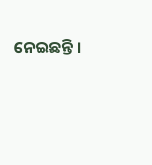ନେଇଛନ୍ତି ।